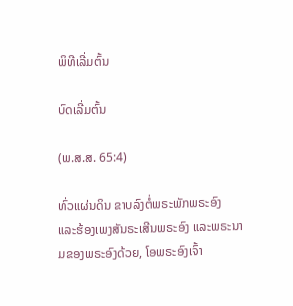ພິທີເລີ່ມຕົ້ນ

ບົດເລີ່ມຕົ້ນ

(ພ.ສ.ສ. 65:4)

ທົ່ວແຜ່ນດິນ ຂາບລົງຕໍ່ພຣະພັກພຣະອົງ ແລະຮ້ອງເພງສັນຣະເສີນພຣະອົງ ແລະພຣະນາມຂອງພຣະອົງດ້ວຍ, ໂອພຣະອົງເຈົ້າ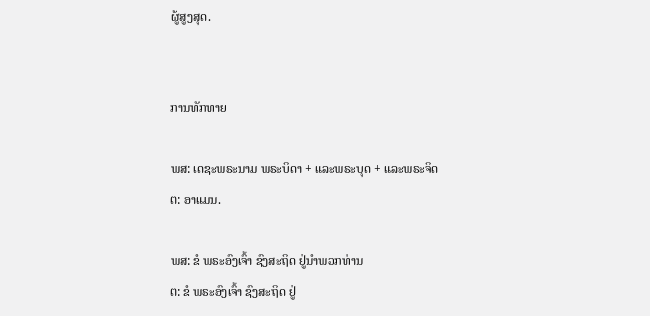ຜູ້ສູງສຸດ.


ການທັກທາຍ

ພສ: ເດຊະພຣະນາມ ພຣະບິດາ + ແລະພຣະບຸດ + ແລະພຣະຈິດ
ຕ: ອາແມນ.

ພສ: ຂໍ ພຣະອົງເຈົ້າ ຊົງສະຖິດ ຢູ່ນຳພວກທ່ານ
ຕ: ຂໍ ພຣະອົງເຈົ້າ ຊົງສະຖິດ ຢູ່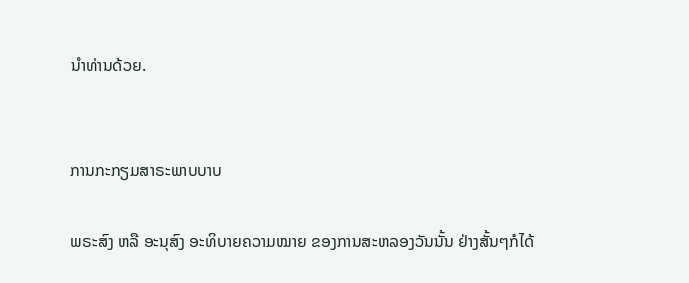ນຳທ່ານດ້ວຍ.


ການກະກຽມສາຣະພາບບາບ

ພຣະສົງ ຫລື ອະນຸສົງ ອະທິບາຍຄວາມໝາຍ ຂອງການສະຫລອງວັນນັ້ນ ຢ່າງສັ້ນໆກໍໄດ້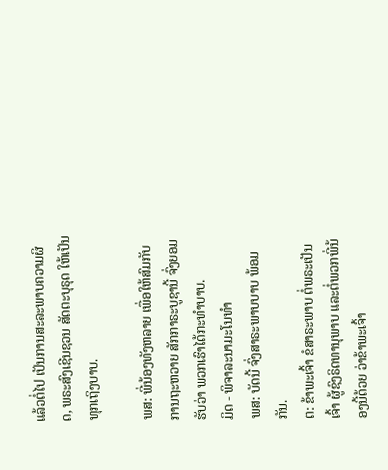ແລ້ວຕໍ່ໄປ ເປັນການສະລະພາບຄວາມຜິດ, ພຣະສົງເຊີນຊວນ ສັດຕະບຸຣຸດ ໃຫ້ເປັນທຸກເຖິງບາບ.

ພສ: ພີ່ນ້ອງທັງຫລາຍ ເພື່ອໃຫ້ສົມກັບ ການຖະຫວາຍ ສັກກາຣະບູຊານີ້ ຈົ່ງຍອມຮັບວ່າ ພວກເຮົາໄດ້ກະທຳບາບ.
ມິດ - ພິຈາລະນາມະໂນທຳ
ພສ: ບັດນີ້ ຈົ່ງສາຣະພາບບາບ ພ້ອມກັນ.
ຕ: ຂ້າພະເຈົ້າ ຂໍສາຣະພາບ ຕໍ່ພຣະເປັນເຈົ້າ ຜູ້ຊົງຣິດທານຸພາບ ແລະຕໍ່ພວກພີ່ນ້ອງນີ້ດ້ວຍ ວ່າຂ້າພະເຈົ້າ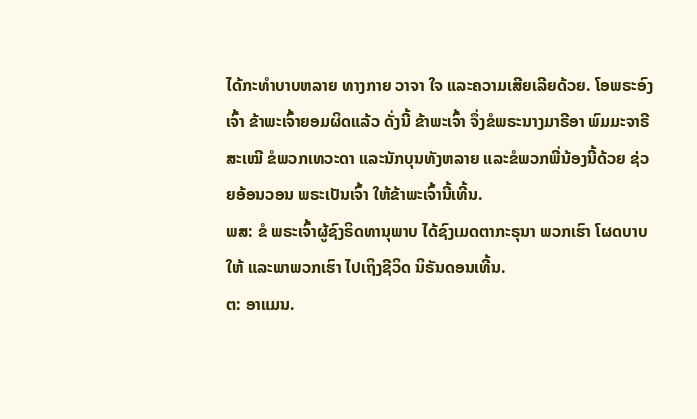ໄດ້ກະທຳບາບຫລາຍ ທາງກາຍ ວາຈາ ໃຈ ແລະຄວາມເສີຍເລີຍດ້ວຍ. ໂອພຣະອົງເຈົ້າ ຂ້າພະເຈົ້າຍອມຜິດແລ້ວ ດັ່ງນີ້ ຂ້າພະເຈົ້າ ຈຶ່ງຂໍພຣະນາງມາຣີອາ ພົມມະຈາຣີສະເໝີ ຂໍພວກເທວະດາ ແລະນັກບຸນທັງຫລາຍ ແລະຂໍພວກພີ່ນ້ອງນີ້ດ້ວຍ ຊ່ວຍອ້ອນວອນ ພຣະເປັນເຈົ້າ ໃຫ້ຂ້າພະເຈົ້ານີ້ເທີ້ນ.
ພສ: ຂໍ ພຣະເຈົ້າຜູ້ຊົງຣິດທານຸພາບ ໄດ້ຊົງເມດຕາກະຣຸນາ ພວກເຮົາ ໂຜດບາບໃຫ້ ແລະພາພວກເຮົາ ໄປເຖິງຊີວິດ ນິຣັນດອນເທີ້ນ.
ຕ: ອາແມນ.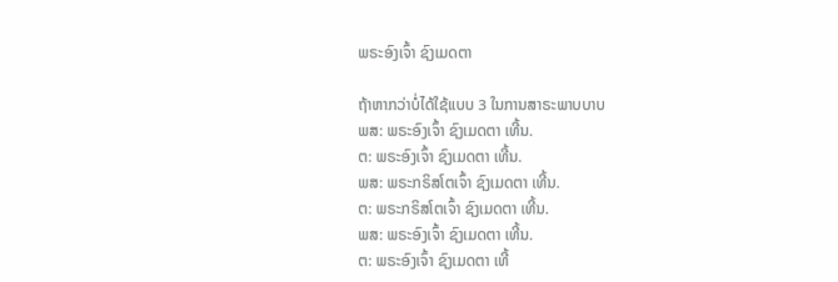ພຣະອົງເຈົ້າ ຊົງເມດຕາ

ຖ້າຫາກວ່າບໍ່ໄດ້ໃຊ້ແບບ 3 ໃນການສາຣະພາບບາບ
ພສ: ພຣະອົງເຈົ້າ ຊົງເມດຕາ ເທີ້ນ.
ຕ: ພຣະອົງເຈົ້າ ຊົງເມດຕາ ເທີ້ນ.
ພສ: ພຣະກຣິສໂຕເຈົ້າ ຊົງເມດຕາ ເທີ້ນ.
ຕ: ພຣະກຣິສໂຕເຈົ້າ ຊົງເມດຕາ ເທີ້ນ.
ພສ: ພຣະອົງເຈົ້າ ຊົງເມດຕາ ເທີ້ນ.
ຕ: ພຣະອົງເຈົ້າ ຊົງເມດຕາ ເທີ້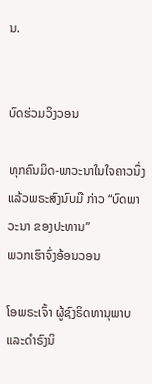ນ.


ບົດຮ່ວມວິງວອນ

ທຸກຄົນມິດ-ພາວະນາໃນໃຈຄາວນຶ່ງ ແລ້ວພຣະສົງນົບມື ກ່າວ “ບົດພາວະນາ ຂອງປະທານ”
ພວກເຮົາຈົ່ງອ້ອນວອນ

ໂອພຣະເຈົ້າ ຜູ້ຊົງຣິດທານຸພາບ ແລະດຳຣົງນິ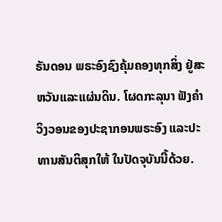ຣັນດອນ ພຣະອົງຊົງຄຸ້ມຄອງທຸກສິ່ງ ຢູ່ສະຫວັນແລະແຜ່ນດິນ. ໂຜດກະລຸນາ ຟັງຄຳວິງວອນຂອງປະຊາກອນພຣະອົງ ແລະປະທານສັນຕິສຸກໃຫ້ ໃນປັດຈຸບັນນີ້ດ້ວຍ.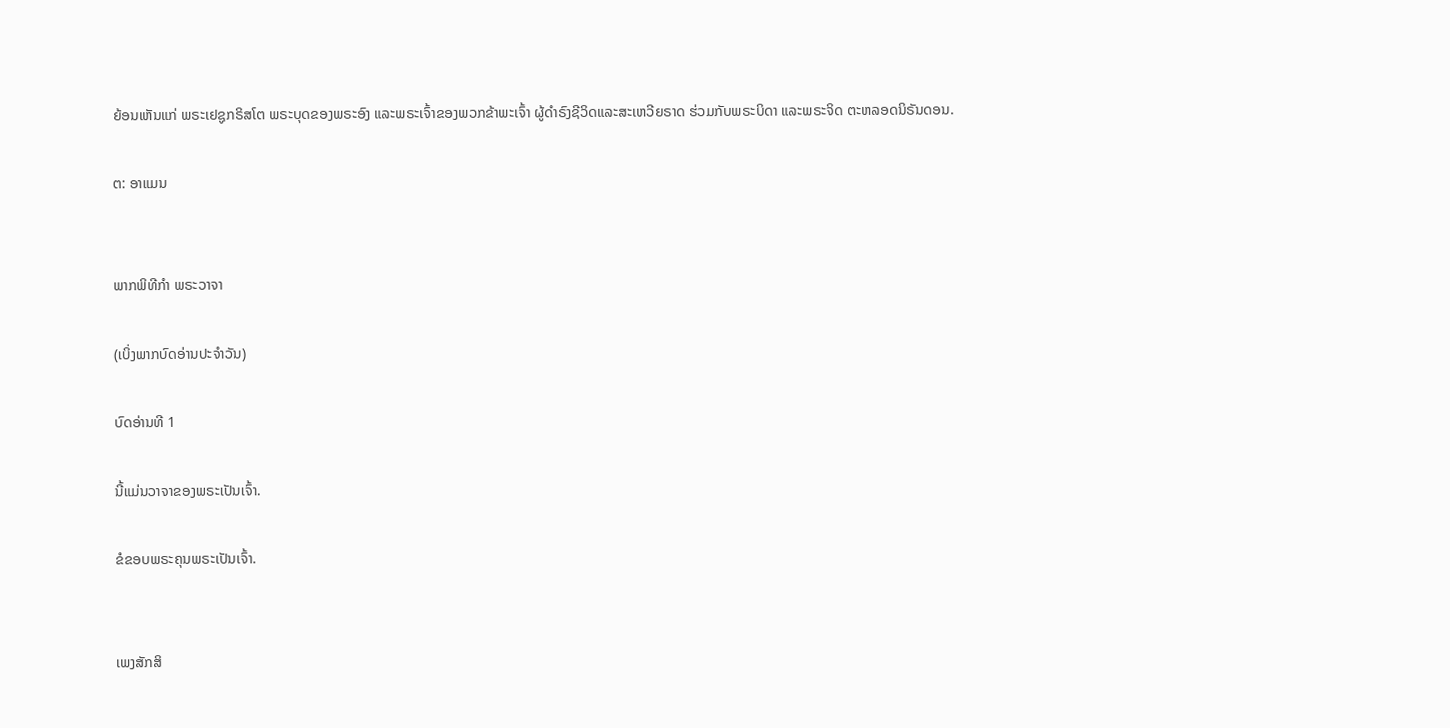ຍ້ອນເຫັນແກ່ ພຣະເຢຊູກຣິສໂຕ ພຣະບຸດຂອງພຣະອົງ ແລະພຣະເຈົ້າຂອງພວກຂ້າພະເຈົ້າ ຜູ້ດຳຣົງຊີວິດແລະສະເຫວີຍຣາດ ຮ່ວມກັບພຣະບິດາ ແລະພຣະຈິດ ຕະຫລອດນິຣັນດອນ.

ຕ: ອາແມນ


ພາກພິທີກຳ ພຣະວາຈາ

(ເບິ່ງພາກບົດອ່ານປະຈຳວັນ)

ບົດອ່ານທີ 1

ນີ້ແມ່ນວາຈາຂອງພຣະເປັນເຈົ້າ.

ຂໍຂອບພຣະຄຸນພຣະເປັນເຈົ້າ.


ເພງສັກສິ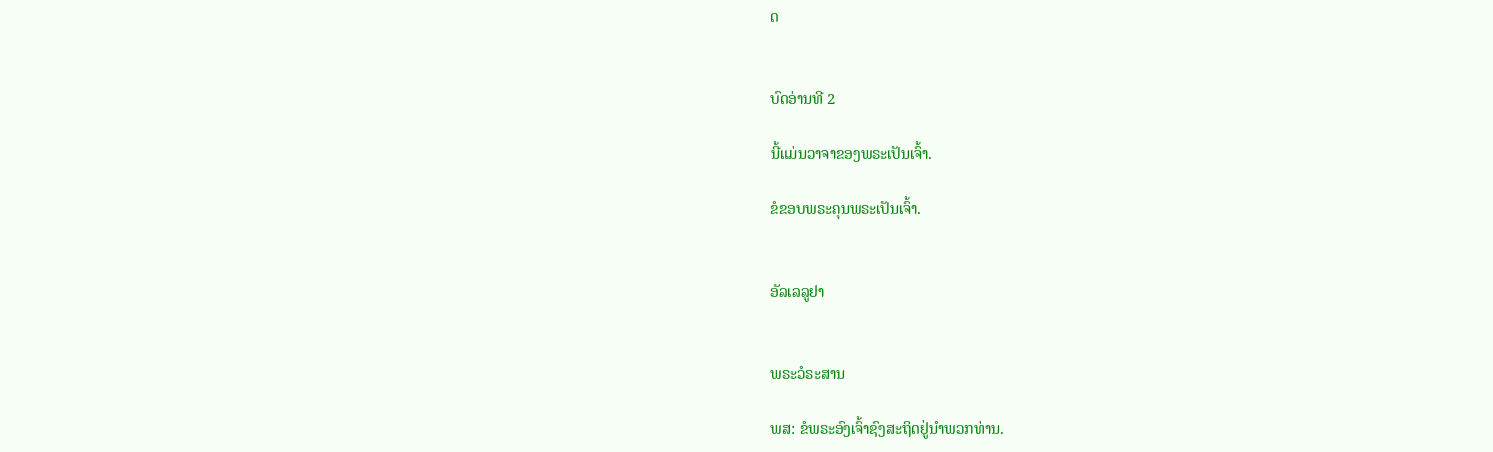ດ


ບົດອ່ານທີ 2

ນີ້ແມ່ນວາຈາຂອງພຣະເປັນເຈົ້າ.

ຂໍຂອບພຣະຄຸນພຣະເປັນເຈົ້າ.


ອັລເລລູຢາ


ພຣະວໍຣະສານ

ພສ: ຂໍພຣະອົງເຈົ້າຊົງສະຖິດຢູ່ນຳພວກທ່ານ.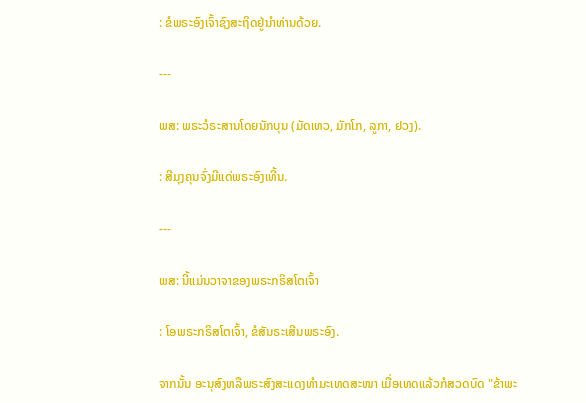: ຂໍພຣະອົງເຈົ້າຊົງສະຖິດຢູ່ນຳທ່ານດ້ວຍ.

---

ພສ: ພຣະວໍຣະສານໂດຍນັກບຸນ (ມັດເທວ, ມັກໂກ, ລູກາ, ຢວງ).

: ສີມຸງຄຸນຈົ່ງມີແດ່ພຣະອົງເທີ້ນ.

---

ພສ: ນີ້ແມ່ນວາຈາຂອງພຣະກຣິສໂຕເຈົ້າ

: ໂອພຣະກຣິສໂຕເຈົ້າ, ຂໍສັນຣະເສີນພຣະອົງ.

ຈາກນັ້ນ ອະນຸສົງຫລືພຣະສົງສະແດງທຳມະເທດສະໜາ ເມື່ອເທດແລ້ວກໍສວດບົດ "ຂ້າພະ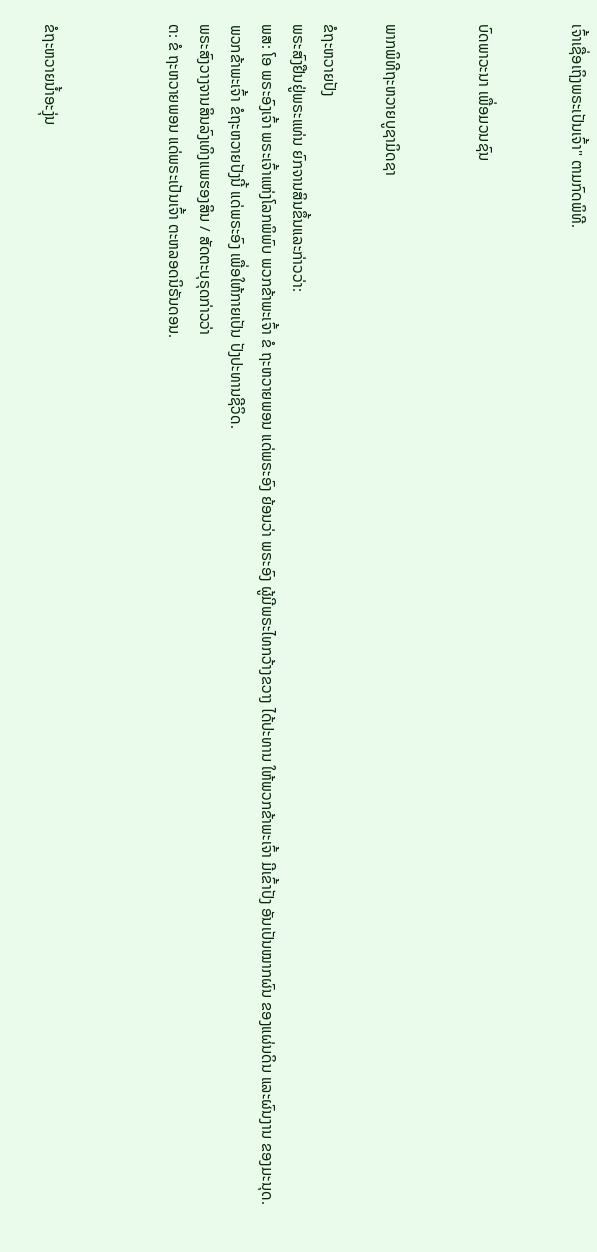ເຈົ້າເຊື່ອເຖິງພຣະເປັນເຈົ້າ" ຕາມກົດພິທີ.


ບົດພາວະນາ ເພື່ອມວນຊົນ


ພາກພິທີຖະຫວາຍບູຊາມິດຊາ

ຂໍຖະຫວາຍປັງ
ພຣະສົງຢືນຢູ່ພຣະແທ່ນ ຍົກຈານສິນຂຶ້ນແລະກ່າວວ່າ:
ພສ: ໂອ ພຣະອົງເຈົ້າ ພຣະເຈົ້າແຫ່ງໂລກພິພົບ ພວກຂ້າພະເຈົ້າ ຂໍ ຖະຫວາຍພອນ ແດ່ພຣະອົງ ຍ້ອນວ່າ ພຣະອົງ ຜູ້ມີພຣະໄທກວ້າງຂວາງ ໄດ້ປະທານ ໃຫ້ພວກຂ້າພະເຈົ້າ ມີເຂົ້າປັງ ອັນເປັນໝາກຜົນ ຂອງແຜ່ນດິນ ແລະຜົນງານ ຂອງມະນຸດ. ພວກຂ້າພະເຈົ້າ ຂໍຖະຫວາຍປັງນີ້ ແດ່ພຣະອົງ ເພື່ອໃຫ້ກາຍເປັນ ປັງປະທານຊີວິດ.
ພຣະສົງວາງຈານສິນລົງເທິງແພຮອງສິນ / ສັດຕະບຸຣຸດກ່າວວ່າ
ຕ: ຂໍ ຖະຫວາຍພອນ ແດ່ພຣະເປັນເຈົ້າ ຕະຫລອດນິຣັນດອນ.



ຂໍຖະຫວາຍນ້ຳອະງຸ່ນ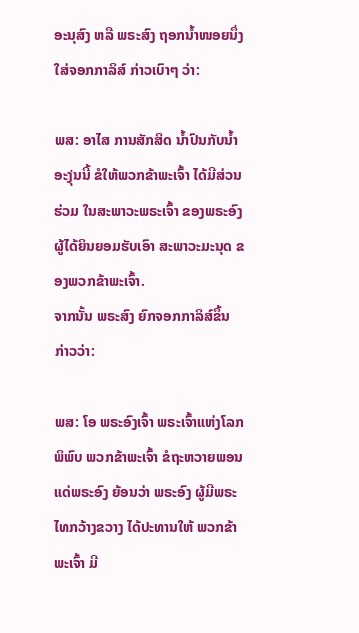ອະນຸສົງ ຫລື ພຣະສົງ ຖອກນ້ຳໜອຍນຶ່ງ ໃສ່ຈອກກາລິສ໌ ກ່າວເບົາໆ ວ່າ:

ພສ: ອາໄສ ການສັກສິດ ນ້ຳປົນກັບນ້ຳອະງຸ່ນນີ້ ຂໍໃຫ້ພວກຂ້າພະເຈົ້າ ໄດ້ມີສ່ວນຮ່ວມ ໃນສະພາວະພຣະເຈົ້າ ຂອງພຣະອົງ ຜູ້ໄດ້ຍິນຍອມຮັບເອົາ ສະພາວະມະນຸດ ຂອງພວກຂ້າພະເຈົ້າ.
ຈາກນັ້ນ ພຣະສົງ ຍົກຈອກກາລິສ໌ຂຶ້ນ ກ່າວວ່າ:

ພສ: ໂອ ພຣະອົງເຈົ້າ ພຣະເຈົ້າແຫ່ງໂລກພິພົບ ພວກຂ້າພະເຈົ້າ ຂໍຖະຫວາຍພອນ ແດ່ພຣະອົງ ຍ້ອນວ່າ ພຣະອົງ ຜູ້ມີພຣະໄທກວ້າງຂວາງ ໄດ້ປະທານໃຫ້ ພວກຂ້າພະເຈົ້າ ມີ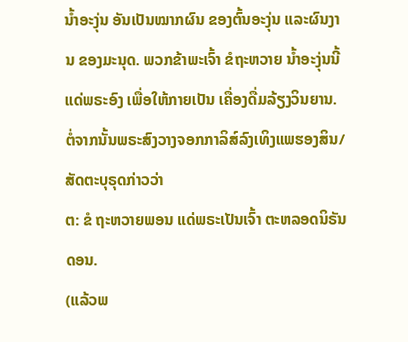ນ້ຳອະງຸ່ນ ອັນເປັນໝາກຜົນ ຂອງຕົ້ນອະງຸ່ນ ແລະຜົນງານ ຂອງມະນຸດ. ພວກຂ້າພະເຈົ້າ ຂໍຖະຫວາຍ ນ້ຳອະງຸ່ນນີ້ ແດ່ພຣະອົງ ເພື່ອໃຫ້ກາຍເປັນ ເຄື່ອງດື່ມລ້ຽງວິນຍານ.
ຕໍ່ຈາກນັ້ນພຣະສົງວາງຈອກກາລິສ໌ລົງເທິງແພຮອງສິນ/ສັດຕະບຸຣຸດກ່າວວ່າ
ຕ: ຂໍ ຖະຫວາຍພອນ ແດ່ພຣະເປັນເຈົ້າ ຕະຫລອດນິຣັນດອນ.
(ແລ້ວພ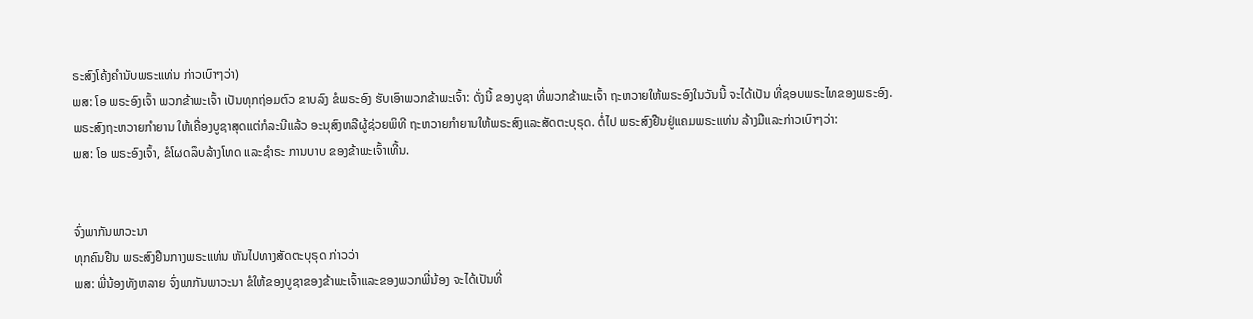ຣະສົງໂຄ້ງຄຳນັບພຣະແທ່ນ ກ່າວເບົາໆວ່າ)
ພສ: ໂອ ພຣະອົງເຈົ້າ ພວກຂ້າພະເຈົ້າ ເປັນທຸກຖ່ອມຕົວ ຂາບລົງ ຂໍພຣະອົງ ຮັບເອົາພວກຂ້າພະເຈົ້າ: ດັ່ງນີ້ ຂອງບູຊາ ທີ່ພວກຂ້າພະເຈົ້າ ຖະຫວາຍໃຫ້ພຣະອົງໃນວັນນີ້ ຈະໄດ້ເປັນ ທີ່ຊອບພຣະໄທຂອງພຣະອົງ.
ພຣະສົງຖະຫວາຍກຳຍານ ໃຫ້ເຄື່ອງບູຊາສຸດແຕ່ກໍລະນີແລ້ວ ອະນຸສົງຫລືຜູ້ຊ່ວຍພິທີ ຖະຫວາຍກຳຍານໃຫ້ພຣະສົງແລະສັດຕະບຸຣຸດ. ຕໍ່ໄປ ພຣະສົງຢືນຢູ່ແຄມພຣະແທ່ນ ລ້າງມືແລະກ່າວເບົາໆວ່າ:
ພສ: ໂອ ພຣະອົງເຈົ້າ, ຂໍໂຜດລຶບລ້າງໂທດ ແລະຊຳຣະ ການບາບ ຂອງຂ້າພະເຈົ້າເທີ້ນ.


ຈົ່ງພາກັນພາວະນາ
ທຸກຄົນຢືນ ພຣະສົງຢືນກາງພຣະແທ່ນ ຫັນໄປທາງສັດຕະບຸຣຸດ ກ່າວວ່າ
ພສ: ພີ່ນ້ອງທັງຫລາຍ ຈົ່ງພາກັນພາວະນາ ຂໍໃຫ້ຂອງບູຊາຂອງຂ້າພະເຈົ້າແລະຂອງພວກພີ່ນ້ອງ ຈະໄດ້ເປັນທີ່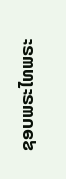ຊອບພຣະໄທພຣະ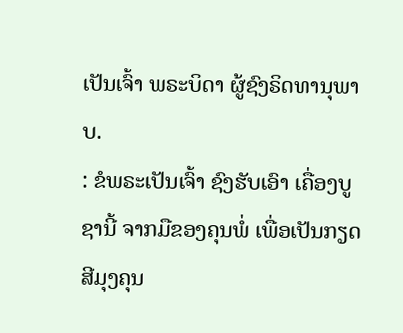ເປັນເຈົ້າ ພຣະບິດາ ຜູ້ຊົງຣິດທານຸພາບ.
: ຂໍພຣະເປັນເຈົ້າ ຊົງຮັບເອົາ ເຄື່ອງບູຊານີ້ ຈາກມືຂອງຄຸນພໍ່ ເພື່ອເປັນກຽດສີມຸງຄຸນ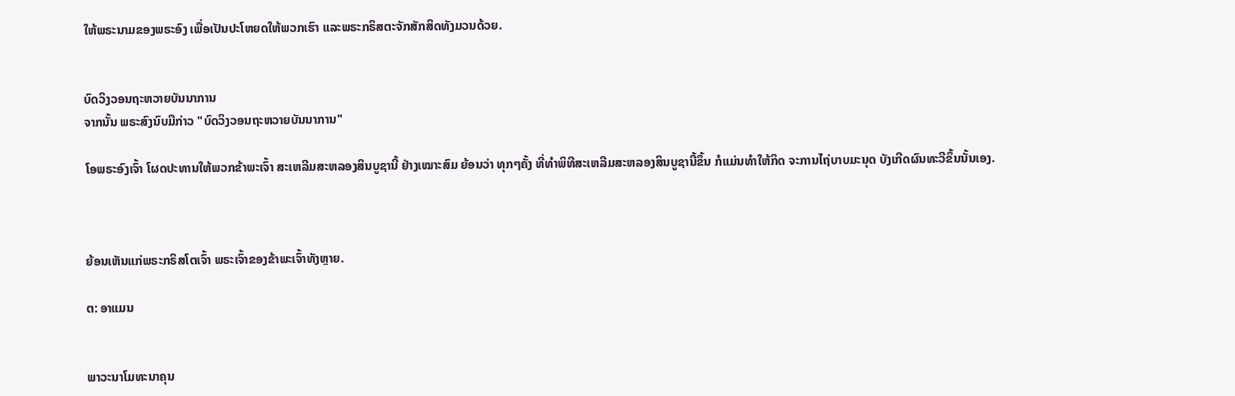ໃຫ້ພຣະນາມຂອງພຣະອົງ ເພື່ອເປັນປະໂຫຍດໃຫ້ພວກເຮົາ ແລະພຣະກຣິສຕະຈັກສັກສິດທັງມວນດ້ວຍ.


ບົດວິງວອນຖະຫວາຍບັນນາການ
ຈາກນັ້ນ ພຣະສົງນົບມືກ່າວ "ບົດວິງວອນຖະຫວາຍບັນນາການ"

ໂອພຣະອົງເຈົ້າ ໂຜດປະທານໃຫ້ພວກຂ້າພະເຈົ້າ ສະເຫລີມສະຫລອງສິນບູຊານີ້ ຢ່າງເໝາະສົມ ຍ້ອນວ່າ ທຸກໆຄັ້ງ ທີ່ທຳພິທີສະເຫລີມສະຫລອງສິນບູຊານີ້ຂຶ້ນ ກໍແມ່ນທຳໃຫ້ກິດ ຈະການໄຖ່ບາບມະນຸດ ບັງເກີດຜົນທະວີຂຶ້ນນັ້ນເອງ.



ຍ້ອນເຫັນແກ່ພຣະກຣິສໂຕເຈົ້າ ພຣະເຈົ້າຂອງຂ້າພະເຈົ້າທັງຫຼາຍ.

ຕ: ອາແມນ


ພາວະນາໂມທະນາຄຸນ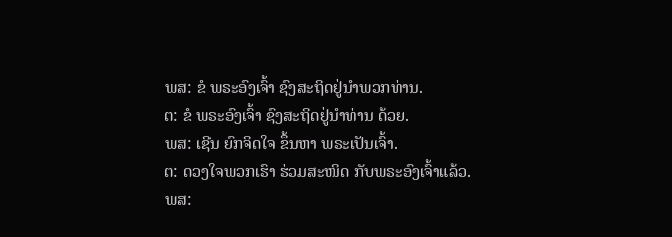ພສ: ຂໍ ພຣະອົງເຈົ້າ ຊົງສະຖິດຢູ່ນຳພວກທ່ານ.
ຕ: ຂໍ ພຣະອົງເຈົ້າ ຊົງສະຖິດຢູ່ນຳທ່ານ ດ້ວຍ.
ພສ: ເຊີນ ຍົກຈິດໃຈ ຂຶ້ນຫາ ພຣະເປັນເຈົ້າ.
ຕ: ດວງໃຈພວກເຮົາ ຮ່ວມສະໜິດ ກັບພຣະອົງເຈົ້າແລ້ວ.
ພສ: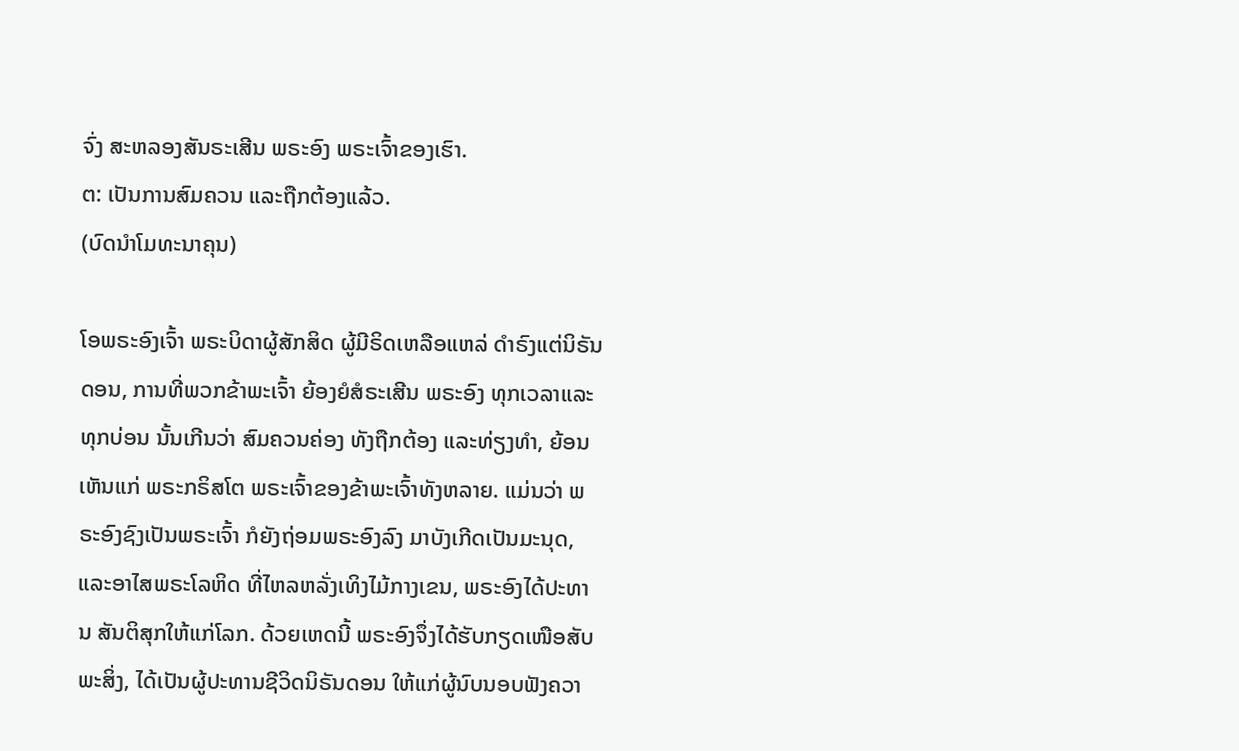ຈົ່ງ ສະຫລອງສັນຣະເສີນ ພຣະອົງ ພຣະເຈົ້າຂອງເຮົາ.
ຕ: ເປັນການສົມຄວນ ແລະຖືກຕ້ອງແລ້ວ.
(ບົດນຳໂມທະນາຄຸນ)

ໂອພຣະອົງເຈົ້າ ພຣະບິດາຜູ້ສັກສິດ ຜູ້ມີຣິດເຫລືອແຫລ່ ດຳຣົງແຕ່ນິຣັນດອນ, ການທີ່ພວກຂ້າພະເຈົ້າ ຍ້ອງຍໍສໍຣະເສີນ ພຣະອົງ ທຸກເວລາແລະທຸກບ່ອນ ນັ້ນເກີນວ່າ ສົມຄວນຄ່ອງ ທັງຖືກຕ້ອງ ແລະທ່ຽງທຳ, ຍ້ອນເຫັນແກ່ ພຣະກຣິສໂຕ ພຣະເຈົ້າຂອງຂ້າພະເຈົ້າທັງຫລາຍ. ແມ່ນວ່າ ພຣະອົງຊົງເປັນພຣະເຈົ້າ ກໍຍັງຖ່ອມພຣະອົງລົງ ມາບັງເກີດເປັນມະນຸດ, ແລະອາໄສພຣະໂລຫິດ ທີ່ໄຫລຫລັ່ງເທິງໄມ້ກາງເຂນ, ພຣະອົງໄດ້ປະທານ ສັນຕິສຸກໃຫ້ແກ່ໂລກ. ດ້ວຍເຫດນີ້ ພຣະອົງຈຶ່ງໄດ້ຮັບກຽດເໜືອສັບພະສິ່ງ, ໄດ້ເປັນຜູ້ປະທານຊີວິດນິຣັນດອນ ໃຫ້ແກ່ຜູ້ນົບນອບຟັງຄວາ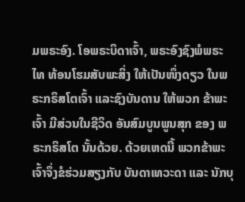ມພຣະອົງ. ໂອພຣະບິດາເຈົ້າ, ພຣະອົງຊົງພໍພຣະໄທ ທ້ອນໂຮມສັບພະສິ່ງ ໃຫ້ເປັນໜຶ່ງດຽວ ໃນພຣະກຣິສໂຕເຈົ້າ ແລະຊົງບັນດານ ໃຫ້ພວກ ຂ້າພະເຈົ້າ ມີສ່ວນໃນຊີວິດ ອັນສົມບູນພູນສຸກ ຂອງ ພຣະກຣິສໂຕ ນັ້ນດ້ວຍ. ດ້ວຍເຫດນີ້ ພວກຂ້າພະເຈົ້າຈຶ່ງຂໍຮ່ວມສຽງກັບ ບັນດາເທວະດາ ແລະ ນັກບຸ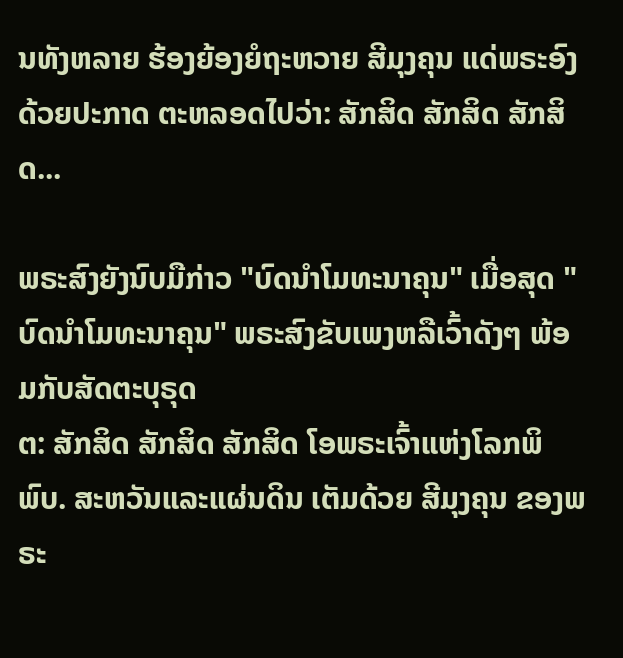ນທັງຫລາຍ ຮ້ອງຍ້ອງຍໍຖະຫວາຍ ສີມຸງຄຸນ ແດ່ພຣະອົງ ດ້ວຍປະກາດ ຕະຫລອດໄປວ່າ: ສັກສິດ ສັກສິດ ສັກສິດ...

ພຣະສົງຍັງນົບມືກ່າວ "ບົດນຳໂມທະນາຄຸນ" ເມື່ອສຸດ "ບົດນຳໂມທະນາຄຸນ" ພຣະສົງຂັບເພງຫລືເວົ້າດັງໆ ພ້ອມກັບສັດຕະບຸຣຸດ
ຕ: ສັກສິດ ສັກສິດ ສັກສິດ ໂອພຣະເຈົ້າແຫ່ງໂລກພິພົບ. ສະຫວັນແລະແຜ່ນດິນ ເຕັມດ້ວຍ ສີມຸງຄຸນ ຂອງພຣະ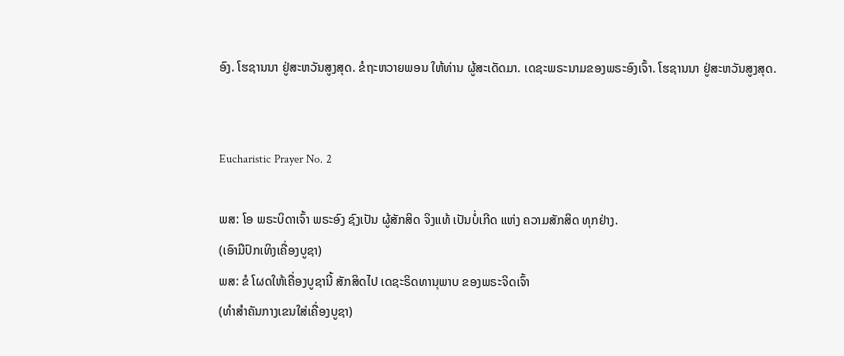ອົງ. ໂຮຊານນາ ຢູ່ສະຫວັນສູງສຸດ. ຂໍຖະຫວາຍພອນ ໃຫ້ທ່ານ ຜູ້ສະເດັດມາ. ເດຊະພຣະນາມຂອງພຣະອົງເຈົ້າ. ໂຮຊານນາ ຢູ່ສະຫວັນສູງສຸດ.


Eucharistic Prayer No. 2

ພສ: ໂອ ພຣະບິດາເຈົ້າ ພຣະອົງ ຊົງເປັນ ຜູ້ສັກສິດ ຈິງແທ້ ເປັນບໍ່ເກີດ ແຫ່ງ ຄວາມສັກສິດ ທຸກຢ່າງ.
(ເອົາມືປົກເທິງເຄື່ອງບູຊາ)
ພສ: ຂໍ ໂຜດໃຫ້ເຄື່ອງບູຊານີ້ ສັກສິດໄປ ເດຊະຣິດທານຸພາບ ຂອງພຣະຈິດເຈົ້າ
(ທຳສຳຄັນກາງເຂນໃສ່ເຄື່ອງບູຊາ)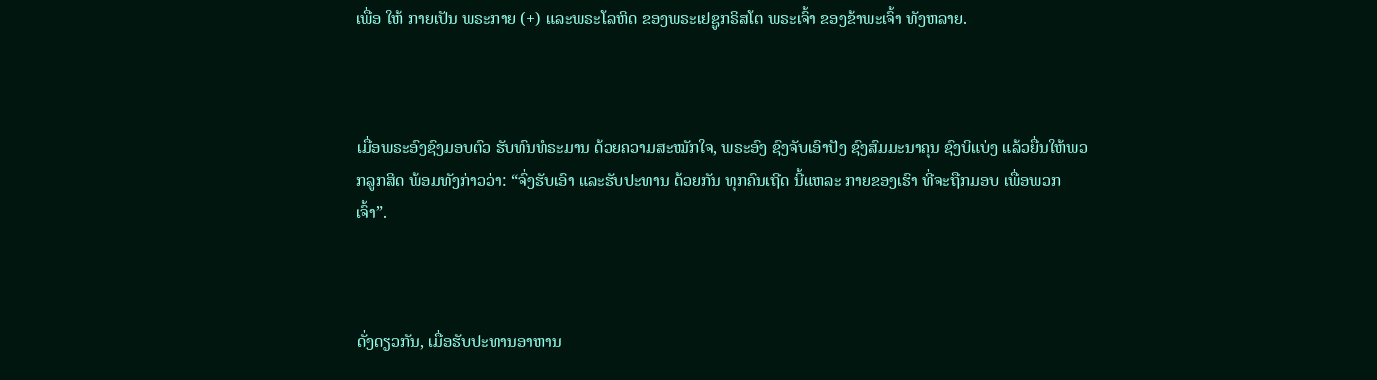ເພື່ອ ໃຫ້ ກາຍເປັນ ພຣະກາຍ (+) ແລະພຣະໂລຫິດ ຂອງພຣະເຢຊູກຣິສໂຕ ພຣະເຈົ້າ ຂອງຂ້າພະເຈົ້າ ທັງຫລາຍ.



ເມື່ອພຣະອົງຊົງມອບຕົວ ຮັບທົນທໍຣະມານ ດ້ວຍຄວາມສະໝັກໃຈ, ພຣະອົງ ຊົງຈັບເອົາປັງ ຊົງສົມມະນາຄຸນ ຊົງບິແບ່ງ ແລ້ວຍື່ນໃຫ້ພວກລູກສິດ ພ້ອມທັງກ່າວວ່າ: “ຈົ່ງຮັບເອົາ ແລະຮັບປະທານ ດ້ວຍກັນ ທຸກຄົນເຖີດ ນີ້ແຫລະ ກາຍຂອງເຮົາ ທີ່ຈະຖືກມອບ ເພື່ອພວກເຈົ້າ”.



ດັ່ງດຽວກັນ, ເມື່ອຮັບປະທານອາຫານ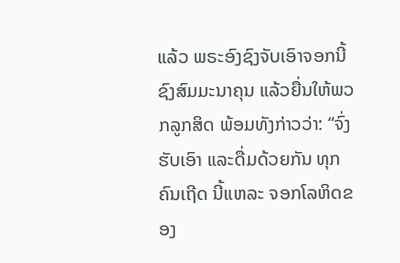ແລ້ວ ພຣະອົງຊົງຈັບເອົາຈອກນີ້ ຊົງສົມມະນາຄຸນ ແລ້ວຍື່ນໃຫ້ພວກລູກສິດ ພ້ອມທັງກ່າວວ່າ: “ຈົ່ງຮັບເອົາ ແລະດື່ມດ້ວຍກັນ ທຸກຄົນເຖີດ ນີ້ແຫລະ ຈອກໂລຫິດຂອງ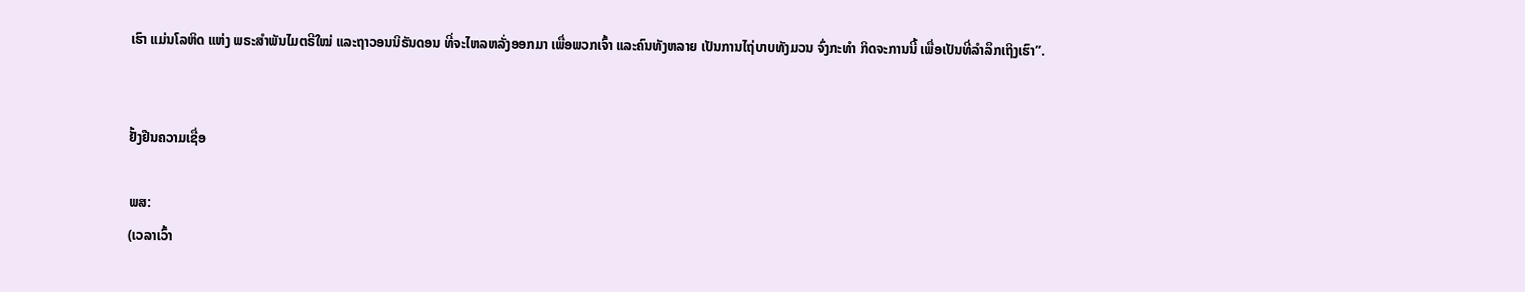ເຮົາ ແມ່ນໂລຫິດ ແຫ່ງ ພຣະສຳພັນໄມຕຣີໃໝ່ ແລະຖາວອນນິຣັນດອນ ທີ່ຈະໄຫລຫລັ່ງອອກມາ ເພື່ອພວກເຈົ້າ ແລະຄົນທັງຫລາຍ ເປັນການໄຖ່ບາບທັງມວນ ຈົ່ງກະທຳ ກິດຈະການນີ້ ເພື່ອເປັນທີ່ລຳລຶກເຖິງເຮົາ”.


ຢັ້ງຢືນຄວາມເຊື່ອ

ພສ:
(ເວລາເວົ້າ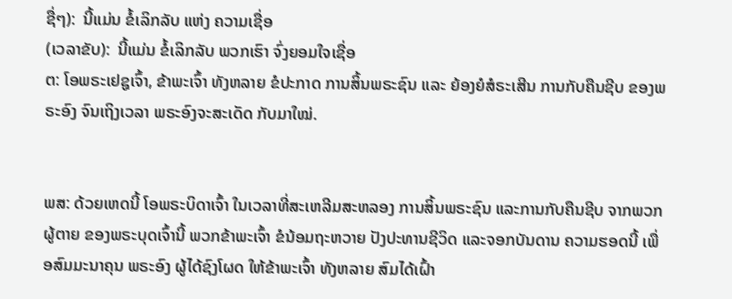ຊື່ໆ):  ນີ້ແມ່ນ ຂໍ້ເລິກລັບ ແຫ່ງ ຄວາມເຊື່ອ
(ເວລາຂັບ):  ນີ້ແມ່ນ ຂໍ້ເລິກລັບ ພວກເຮົາ ຈົ່ງຍອມໃຈເຊື່ອ
ຕ: ໂອພຣະເຢຊູເຈົ້າ, ຂ້າພະເຈົ້າ ທັງຫລາຍ ຂໍປະກາດ ການສິ້ນພຣະຊົນ ແລະ ຍ້ອງຍໍສໍຣະເສີນ ການກັບຄືນຊີບ ຂອງພຣະອົງ ຈົນເຖິງເວລາ ພຣະອົງຈະສະເດັດ ກັບມາໃໝ່.


ພສ: ດ້ວຍເຫດນີ້ ໂອພຣະບິດາເຈົ້າ ໃນເວລາທີ່ສະເຫລີມສະຫລອງ ການສິ້ນພຣະຊົນ ແລະການກັບຄືນຊີບ ຈາກພວກຜູ້ຕາຍ ຂອງພຣະບຸດເຈົ້ານີ້ ພວກຂ້າພະເຈົ້າ ຂໍນ້ອມຖະຫວາຍ ປັງປະທານຊີວິດ ແລະຈອກບັນດານ ຄວາມຮອດນີ້ ເພື່ອສົມມະນາຄຸນ ພຣະອົງ ຜູ້ໄດ້ຊົງໂຜດ ໃຫ້ຂ້າພະເຈົ້າ ທັງຫລາຍ ສົມໄດ້ເຝົ້າ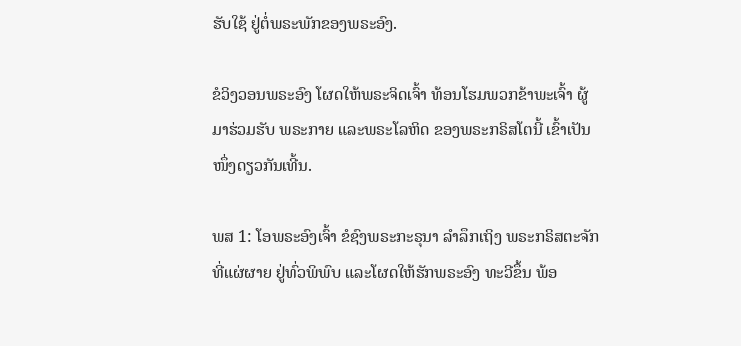ຮັບໃຊ້ ຢູ່ຕໍ່ພຣະພັກຂອງພຣະອົງ.

ຂໍວິງວອນພຣະອົງ ໂຜດໃຫ້ພຣະຈິດເຈົ້າ ທ້ອນໂຮມພວກຂ້າພະເຈົ້າ ຜູ້ມາຮ່ວມຮັບ ພຣະກາຍ ແລະພຣະໂລຫິດ ຂອງພຣະກຣິສໂຕນີ້ ເຂົ້າເປັນໜຶ່ງດຽວກັນເທີ້ນ.

ພສ 1: ໂອພຣະອົງເຈົ້າ ຂໍຊົງພຣະກະຣຸນາ ລຳລຶກເຖິງ ພຣະກຣິສຕະຈັກ ທີ່ແຜ່ຜາຍ ຢູ່ທົ່ວພິພົບ ແລະໂຜດໃຫ້ຮັກພຣະອົງ ທະວີຂຶ້ນ ພ້ອ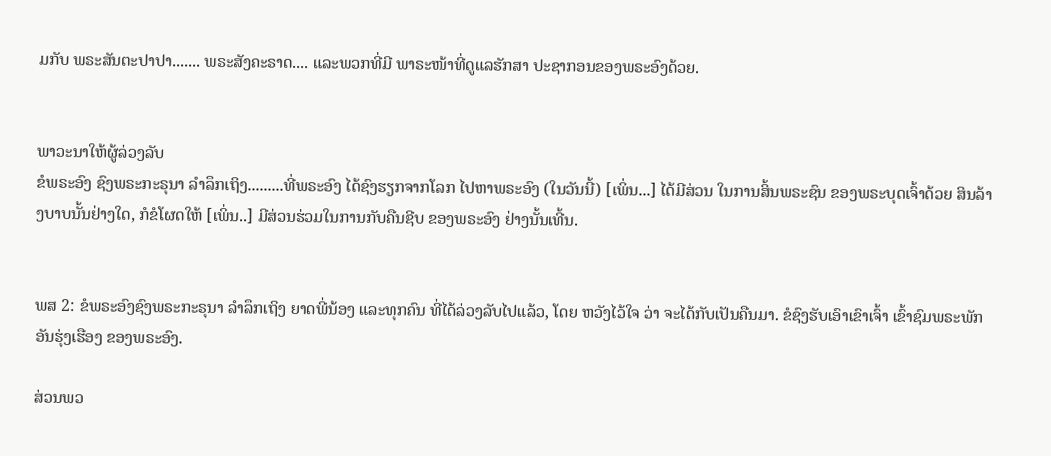ມກັບ ພຣະສັນຕະປາປາ....... ພຣະສັງຄະຣາດ.... ແລະພວກທີ່ມີ ພາຣະໜ້າທີ່ດູແລຮັກສາ ປະຊາກອນຂອງພຣະອົງດ້ວຍ.


ພາວະນາໃຫ້ຜູ້ລ່ວງລັບ
ຂໍພຣະອົງ ຊົງພຣະກະຣຸນາ ລຳລຶກເຖິງ.........ທີ່ພຣະອົງ ໄດ້ຊົງຮຽກຈາກໂລກ ໄປຫາພຣະອົງ (ໃນວັນນີ້) [ເພິ່ນ...] ໄດ້ມີສ່ວນ ໃນການສິ້ນພຣະຊົນ ຂອງພຣະບຸດເຈົ້າດ້ວຍ ສິນລ້າງບາບນັ້ນຢ່າງໃດ, ກໍຂໍໂຜດໃຫ້ [ເພິ່ນ..] ມີສ່ວນຮ່ວມໃນການກັບຄືນຊີບ ຂອງພຣະອົງ ຢ່າງນັ້ນເທີ້ນ.


ພສ 2: ຂໍພຣະອົງຊົງພຣະກະຣຸນາ ລຳລຶກເຖິງ ຍາດພີ່ນ້ອງ ແລະທຸກຄົນ ທີ່ໄດ້ລ່ວງລັບໄປແລ້ວ, ໂດຍ ຫວັງໄວ້ໃຈ ວ່າ ຈະໄດ້ກັບເປັນຄືນມາ. ຂໍຊົງຮັບເອົາເຂົາເຈົ້າ ເຂົ້າຊົມພຣະພັກ ອັນຮຸ່ງເຮືອງ ຂອງພຣະອົງ.

ສ່ວນພວ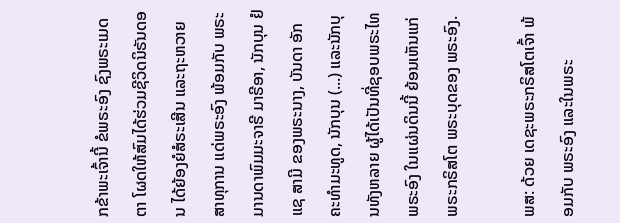ກຂ້າພະເຈົ້ານີ້ ຂໍພຣະອົງ ຊົງພຣະເມດຕາ ໂຜດໃຫ້ສົມໄດ້ຮ່ວມຊີວິດນິຣັນດອນ ໄດ້ຍ້ອງຍໍສໍຣະເສີນ ແລະຖະຫວາຍ ສາທຸການ ແດ່ພຣະອົງ ພ້ອມກັບ ພຣະມານດາພົມມະຈາຣີ ມາຣີອາ, ນັກບຸນ ຢໍແຊ ສາມີ ຂອງພຣະນາງ, ບັນດາ ອັກຄະທຳມະທູດ, ນັກບຸນ (...) ແລະນັກບຸນທັງຫລາຍ ຜູ້ໄດ້ເປັນທີ່ຊອບພຣະໄທພຣະອົງ ໃນແຜ່ນດິນນີ້ ຍ້ອນເຫັນແກ່ ພຣະກຣິສໂຕ ພຣະບຸດຂອງ ພຣະອົງ.

ພສ: ດ້ວຍ ເດຊະພຣະກຣິສໂຕເຈົ້າ ພ້ອມກັບ ພຣະອົງ ແລະໃນພຣະ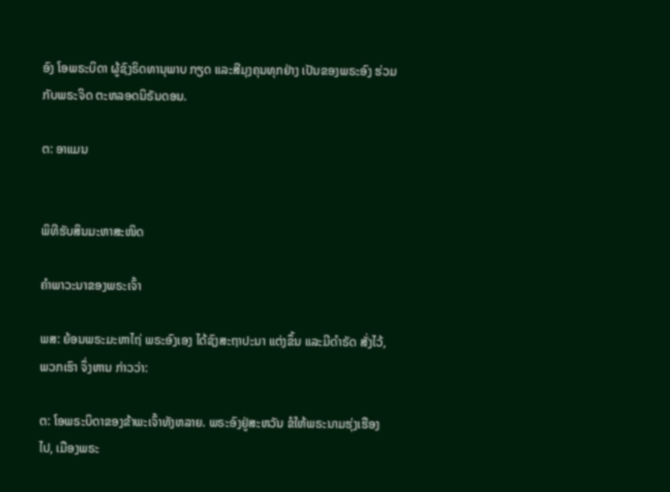ອົງ ໂອພຣະບິດາ ຜູ້ຊົງຣິດທານຸພາບ ກຽດ ແລະສີມຸງຄຸນທຸກຢ່າງ ເປັນຂອງພຣະອົງ ຮ່ວມກັບພຣະຈິດ ຕະຫລອດນິຣັນດອນ.

ຕ: ອາແມນ


ພິທີຮັບສິນມະຫາສະໜິດ

ຄຳພາວະນາຂອງພຣະເຈົ້າ

ພສ: ຍ້ອນພຣະມະຫາໄຖ່ ພຣະອົງເອງ ໄດ້ຊົງສະຖາປະນາ ແຕ່ງຂຶ້ນ ແລະມີດຳຣັດ ສັ່ງໄວ້, ພວກເຮົາ ຈຶ່ງຫານ ກ່າວວ່າ:

ຕ: ໂອພຣະບິດາຂອງຂ້າພະເຈົ້າທັງຫລາຍ. ພຣະອົງຢູ່ສະຫວັນ ຂໍໃຫ້ພຣະນາມຮຸ່ງເຮືອງໄປ, ເມືອງພຣະ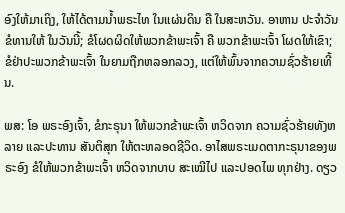ອົງໃຫ້ມາເຖິງ, ໃຫ້ໄດ້ຕາມນ້ຳພຣະໄທ ໃນແຜ່ນດິນ ຄື ໃນສະຫວັນ. ອາຫານ ປະຈຳວັນ ຂໍທານໃຫ້ ໃນວັນນີ້; ຂໍໂຜດຜິດໃຫ້ພວກຂ້າພະເຈົ້າ ຄື ພວກຂ້າພະເຈົ້າ ໂຜດໃຫ້ເຂົາ; ຂໍຢ່າປະພວກຂ້າພະເຈົ້າ ໃນຍາມຖືກຫລອກລວງ, ແຕ່ໃຫ້ພົ້ນຈາກຄວາມຊົ່ວຮ້າຍເທີ້ນ.

ພສ: ໂອ ພຣະອົງເຈົ້າ, ຂໍກະຣຸນາ ໃຫ້ພວກຂ້າພະເຈົ້າ ຫວິດຈາກ ຄວາມຊົ່ວຮ້າຍທັງຫລາຍ ແລະປະທານ ສັນຕິສຸກ ໃຫ້ຕະຫລອດຊີວິດ. ອາໄສພຣະເມດຕາກະຣຸນາຂອງພຣະອົງ ຂໍໃຫ້ພວກຂ້າພະເຈົ້າ ຫວິດຈາກບາບ ສະເໝີໄປ ແລະປອດໄພ ທຸກຢ່າງ. ດຽວ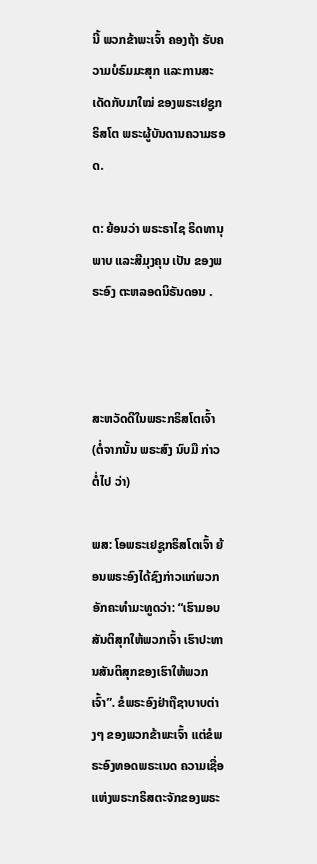ນີ້ ພວກຂ້າພະເຈົ້າ ຄອງຖ້າ ຮັບຄວາມບໍຣົມມະສຸກ ແລະການສະເດັດກັບມາໃໝ່ ຂອງພຣະເຢຊູກຣິສໂຕ ພຣະຜູ້ບັນດານຄວາມຮອດ.

ຕ: ຍ້ອນວ່າ ພຣະຣາໄຊ ຣິດທານຸພາບ ແລະສີມຸງຄຸນ ເປັນ ຂອງພຣະອົງ ຕະຫລອດນິຣັນດອນ .



ສະຫວັດດີໃນພຣະກຣິສໂຕເຈົ້າ
(ຕໍ່ຈາກນັ້ນ ພຣະສົງ ນົບມື ກ່າວ ຕໍ່ໄປ ວ່າ)

ພສ: ໂອພຣະເຢຊູກຣິສໂຕເຈົ້າ ຍ້ອນພຣະອົງໄດ້ຊົງກ່າວແກ່ພວກອັກຄະທຳມະທູດວ່າ: “ເຮົາມອບສັນຕິສຸກໃຫ້ພວກເຈົ້າ ເຮົາປະທານສັນຕິສຸກຂອງເຮົາໃຫ້ພວກເຈົ້າ”. ຂໍພຣະອົງຢ່າຖືຊາບາບຕ່າງໆ ຂອງພວກຂ້າພະເຈົ້າ ແຕ່ຂໍພຣະອົງທອດພຣະເນດ ຄວາມເຊື່ອ ແຫ່ງພຣະກຣິສຕະຈັກຂອງພຣະ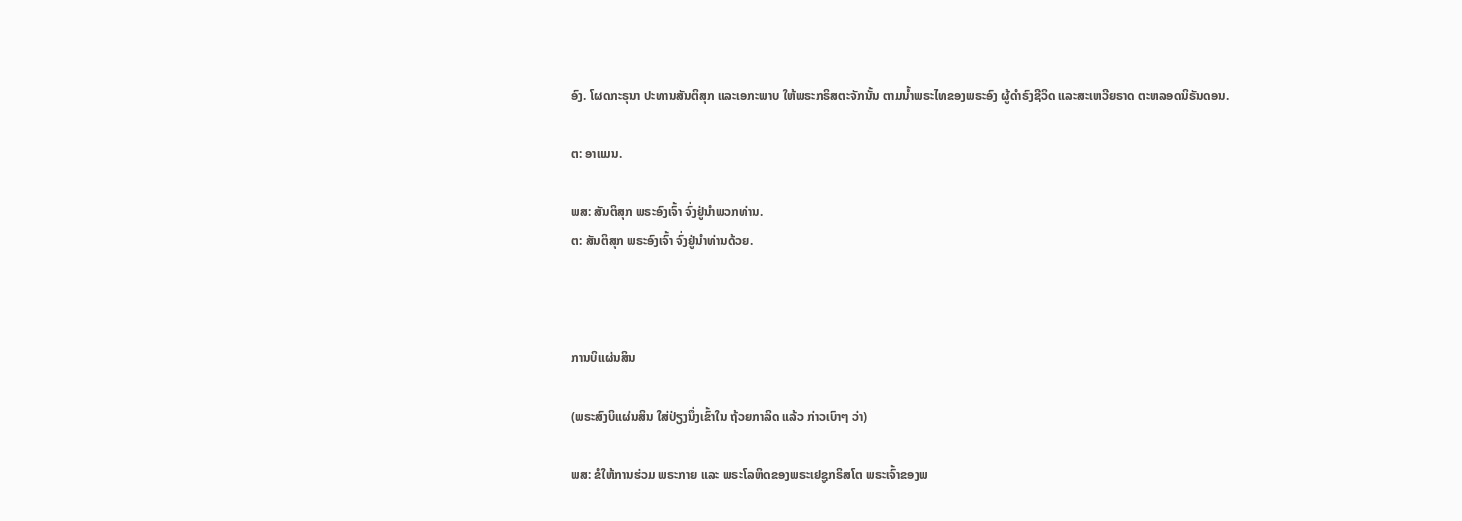ອົງ. ໂຜດກະຣຸນາ ປະທານສັນຕິສຸກ ແລະເອກະພາບ ໃຫ້ພຣະກຣິສຕະຈັກນັ້ນ ຕາມນ້ຳພຣະໄທຂອງພຣະອົງ ຜູ້ດຳຣົງຊີວິດ ແລະສະເຫວີຍຣາດ ຕະຫລອດນິຣັນດອນ.

ຕ: ອາແມນ.

ພສ: ສັນຕິສຸກ ພຣະອົງເຈົ້າ ຈົ່ງຢູ່ນຳພວກທ່ານ.
ຕ: ສັນຕິສຸກ ພຣະອົງເຈົ້າ ຈົ່ງຢູ່ນຳທ່ານດ້ວຍ.



ການບິແຜ່ນສິນ

(ພຣະສົງບິແຜ່ນສິນ ໃສ່ປ່ຽງນຶ່ງເຂົ້າໃນ ຖ້ວຍກາລິດ ແລ້ວ ກ່າວເບົາໆ ວ່າ)

ພສ: ຂໍໃຫ້ການຮ່ວມ ພຣະກາຍ ແລະ ພຣະໂລຫິດຂອງພຣະເຢຊູກຣິສໂຕ ພຣະເຈົ້າຂອງພ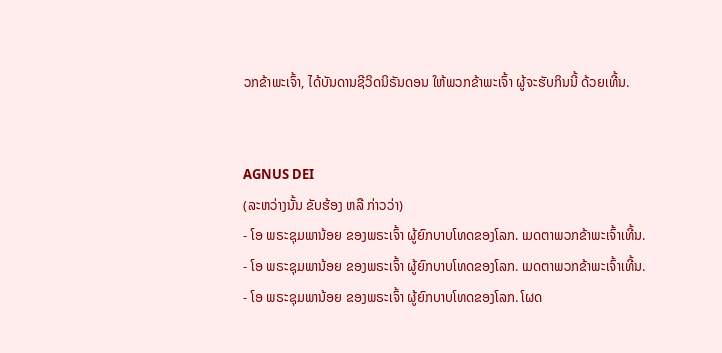ວກຂ້າພະເຈົ້າ, ໄດ້ບັນດານຊີວິດນິຣັນດອນ ໃຫ້ພວກຂ້າພະເຈົ້າ ຜູ້ຈະຮັບກິນນີ້ ດ້ວຍເທີ້ນ.


AGNUS DEI
(ລະຫວ່າງນັ້ນ ຂັບຮ້ອງ ຫລື ກ່າວວ່າ)
- ໂອ ພຣະຊຸມພານ້ອຍ ຂອງພຣະເຈົ້າ ຜູ້ຍົກບາບໂທດຂອງໂລກ. ເມດຕາພວກຂ້າພະເຈົ້າເທີ້ນ.
- ໂອ ພຣະຊຸມພານ້ອຍ ຂອງພຣະເຈົ້າ ຜູ້ຍົກບາບໂທດຂອງໂລກ. ເມດຕາພວກຂ້າພະເຈົ້າເທີ້ນ.
- ໂອ ພຣະຊຸມພານ້ອຍ ຂອງພຣະເຈົ້າ ຜູ້ຍົກບາບໂທດຂອງໂລກ. ໂຜດ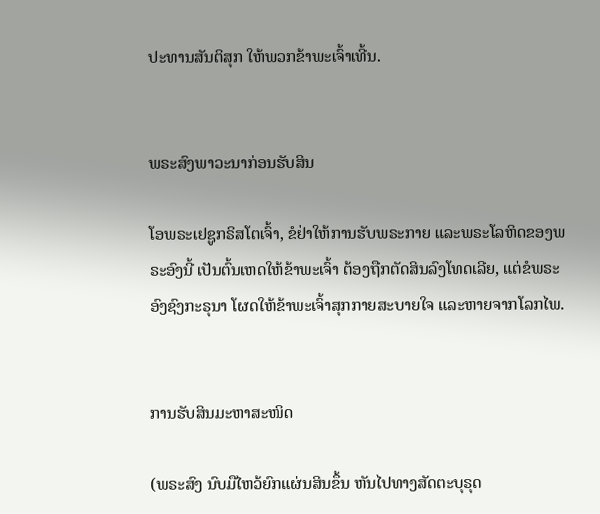ປະທານສັນຕິສຸກ ໃຫ້ພວກຂ້າພະເຈົ້າເທີ້ນ.


ພຣະສົງພາວະນາກ່ອນຮັບສິນ

ໂອພຣະເຢຊູກຣິສໂຕເຈົ້າ, ຂໍຢ່າໃຫ້ການຮັບພຣະກາຍ ແລະພຣະໂລຫິດຂອງພຣະອົງນີ້ ເປັນຕົ້ນເຫດໃຫ້ຂ້າພະເຈົ້າ ຕ້ອງຖືກຕັດສິນລົງໂທດເລີຍ, ແຕ່ຂໍພຣະອົງຊົງກະຣຸນາ ໂຜດໃຫ້ຂ້າພະເຈົ້າສຸກກາຍສະບາຍໃຈ ແລະຫາຍຈາກໂລກໄພ.


ການຮັບສິນມະຫາສະໜິດ

(ພຣະສົງ ນົບມືໄຫວ້ຍົກແຜ່ນສິນຂຶ້ນ ຫັນໄປທາງສັດຕະບຸຣຸດ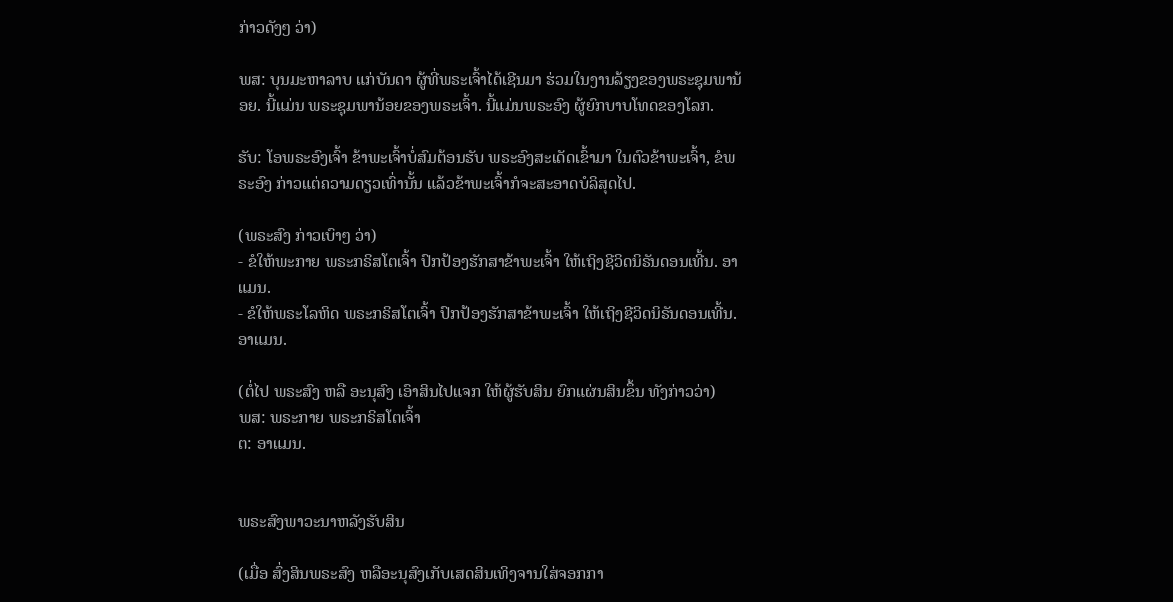ກ່າວດັງໆ ວ່າ)

ພສ: ບຸນມະຫາລາບ ແກ່ບັນດາ ຜູ້ທີ່ພຣະເຈົ້າໄດ້ເຊີນມາ ຮ່ວມໃນງານລ້ຽງຂອງພຣະຊຸມພານ້ອຍ. ນີ້ແມ່ນ ພຣະຊຸມພານ້ອຍຂອງພຣະເຈົ້າ. ນີ້ແມ່ນພຣະອົງ ຜູ້ຍົກບາບໂທດຂອງໂລກ.

ຮັບ: ໂອພຣະອົງເຈົ້າ ຂ້າພະເຈົ້າບໍ່ສົມຕ້ອນຮັບ ພຣະອົງສະເດັດເຂົ້າມາ ໃນຕົວຂ້າພະເຈົ້າ, ຂໍພຣະອົງ ກ່າວແຕ່ຄວາມດຽວເທົ່ານັ້ນ ແລ້ວຂ້າພະເຈົ້າກໍຈະສະອາດບໍລິສຸດໄປ.

(ພຣະສົງ ກ່າວເບົາໆ ວ່າ)
- ຂໍໃຫ້ພະກາຍ ພຣະກຣິສໂຕເຈົ້າ ປົກປ້ອງຮັກສາຂ້າພະເຈົ້າ ໃຫ້ເຖິງຊີວິດນິຣັນດອນເທີ້ນ. ອາແມນ.
- ຂໍໃຫ້ພຣະໂລຫິດ ພຣະກຣິສໂຕເຈົ້າ ປົກປ້ອງຮັກສາຂ້າພະເຈົ້າ ໃຫ້ເຖິງຊີວິດນິຣັນດອນເທີ້ນ. ອາແມນ.

(ຕໍ່ໄປ ພຣະສົງ ຫລື ອະນຸສົງ ເອົາສິນໄປແຈກ ໃຫ້ຜູ້ຮັບສິນ ຍົກແຜ່ນສິນຂຶ້ນ ທັງກ່າວວ່າ)
ພສ: ພຣະກາຍ ພຣະກຣິສໂຕເຈົ້າ
ຕ: ອາແມນ.


ພຣະສົງພາວະນາຫລັງຮັບສິນ

(ເມື່ອ ສົ່ງສິນພຣະສົງ ຫລືອະນຸສົງເກັບເສດສິນເທິງຈານໃສ່ຈອກກາ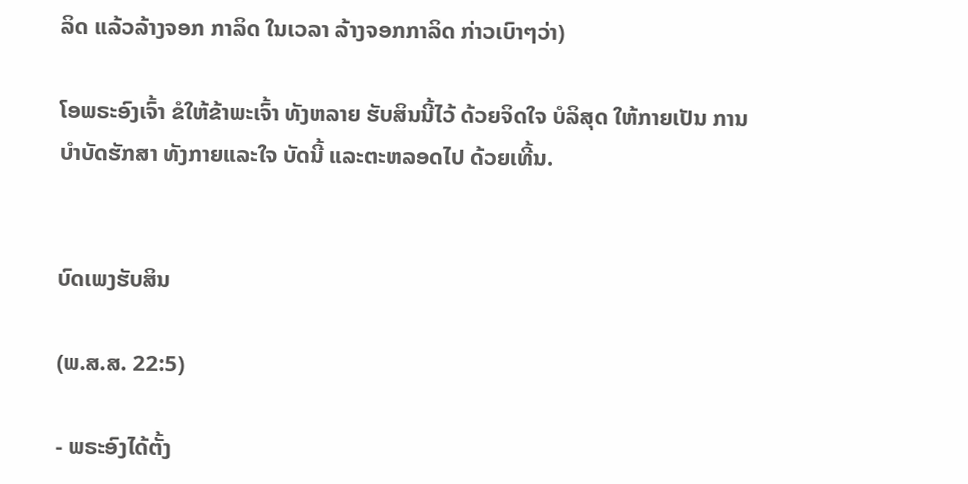ລິດ ແລ້ວລ້າງຈອກ ກາລິດ ໃນເວລາ ລ້າງຈອກກາລິດ ກ່າວເບົາໆວ່າ)

ໂອພຣະອົງເຈົ້າ ຂໍໃຫ້ຂ້າພະເຈົ້າ ທັງຫລາຍ ຮັບສິນນີ້ໄວ້ ດ້ວຍຈິດໃຈ ບໍລິສຸດ ໃຫ້ກາຍເປັນ ການບຳບັດຮັກສາ ທັງກາຍແລະໃຈ ບັດນີ້ ແລະຕະຫລອດໄປ ດ້ວຍເທີ້ນ.


ບົດເພງຮັບສິນ

(ພ.ສ.ສ. 22:5)

- ພຣະອົງໄດ້ຕັ້ງ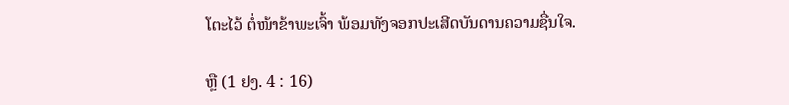ໂຕະໄວ້ ຕໍ່ໜ້າຂ້າພະເຈົ້າ ພ້ອມທັງຈອກປະເສີດບັນດານຄວາມຊື່ນໃຈ.

ຫຼື (1 ຢງ. 4 : 16)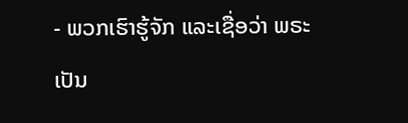- ພວກເຮົາຮູ້ຈັກ ແລະເຊື່ອວ່າ ພຣະເປັນ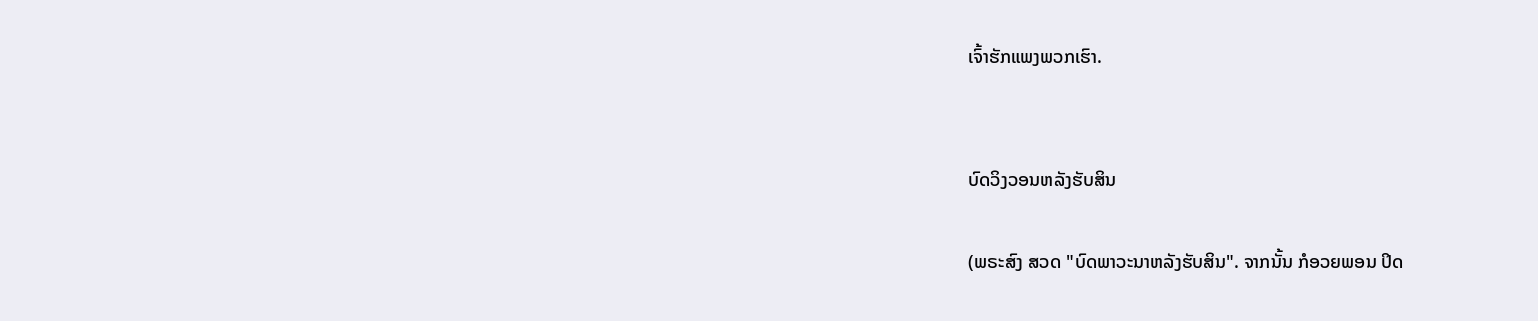ເຈົ້າຮັກແພງພວກເຮົາ.


ບົດວິງວອນຫລັງຮັບສິນ

(ພຣະສົງ ສວດ "ບົດພາວະນາຫລັງຮັບສິນ". ຈາກນັ້ນ ກໍອວຍພອນ ປິດ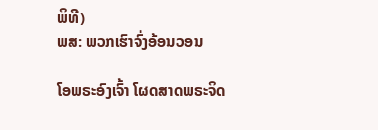ພິທີ)
ພສ: ພວກເຮົາຈົ່ງອ້ອນວອນ

ໂອພຣະອົງເຈົ້າ ໂຜດສາດພຣະຈິດ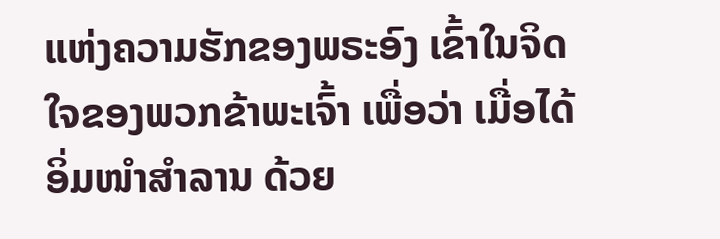ແຫ່ງຄວາມຮັກຂອງພຣະອົງ ເຂົ້າໃນຈິດໃຈຂອງພວກຂ້າພະເຈົ້າ ເພື່ອວ່າ ເມື່ອໄດ້ອິ່ມໜຳສໍາລານ ດ້ວຍ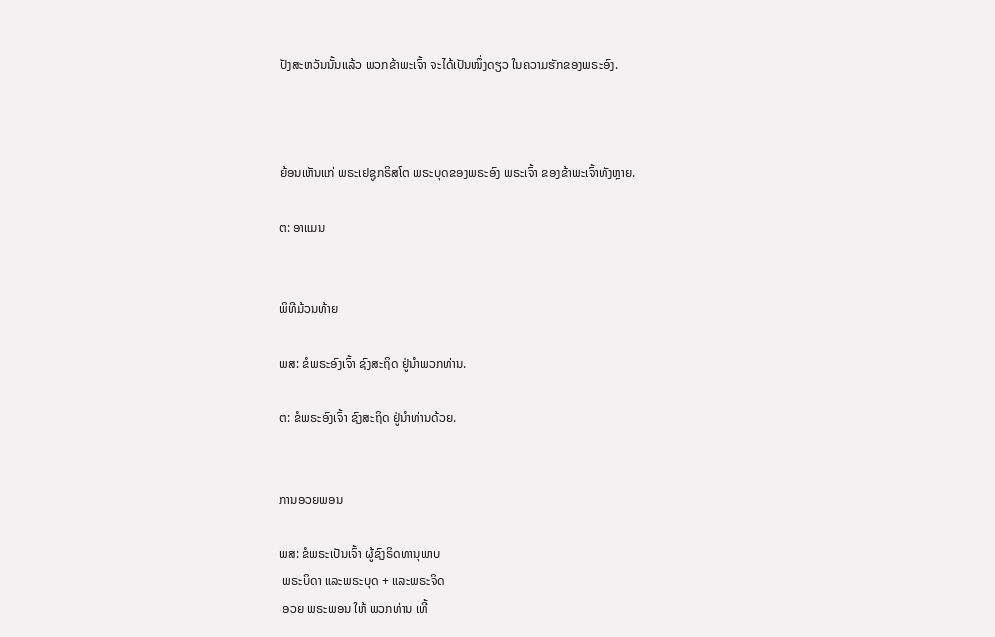ປັງສະຫວັນນັ້ນແລ້ວ ພວກຂ້າພະເຈົ້າ ຈະໄດ້ເປັນໜຶ່ງດຽວ ໃນຄວາມຮັກຂອງພຣະອົງ.



ຍ້ອນເຫັນແກ່ ພຣະເຢຊູກຣິສໂຕ ພຣະບຸດຂອງພຣະອົງ ພຣະເຈົ້າ ຂອງຂ້າພະເຈົ້າທັງຫຼາຍ.

ຕ: ອາແມນ


ພິທີມ້ວນທ້າຍ

ພສ: ຂໍພຣະອົງເຈົ້າ ຊົງສະຖິດ ຢູ່ນຳພວກທ່ານ.

ຕ: ຂໍພຣະອົງເຈົ້າ ຊົງສະຖິດ ຢູ່ນຳທ່ານດ້ວຍ.


ການອວຍພອນ

ພສ: ຂໍພຣະເປັນເຈົ້າ ຜູ້ຊົງຣິດທານຸພາບ
 ພຣະບິດາ ແລະພຣະບຸດ + ແລະພຣະຈິດ
 ອວຍ ພຣະພອນ ໃຫ້ ພວກທ່ານ ເທີ້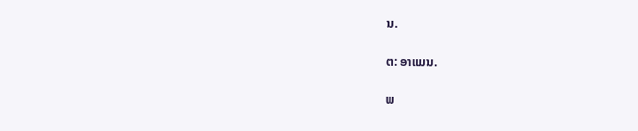ນ.

ຕ: ອາແມນ.

ພ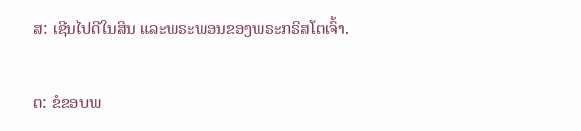ສ: ເຊີນໄປດີໃນສິນ ແລະພຣະພອນຂອງພຣະກຣິສໂຕເຈົ້າ.

ຕ: ຂໍຂອບພ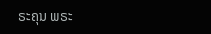ຣະຄຸນ ພຣະ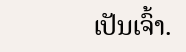ເປັນເຈົ້າ.